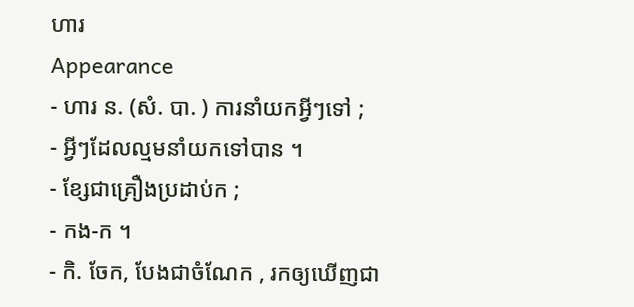ហារ
Appearance
- ហារ ន. (សំ. បា. ) ការនាំយកអ្វីៗទៅ ;
- អ្វីៗដែលល្មមនាំយកទៅបាន ។
- ខ្សែជាគ្រឿងប្រដាប់ក ;
- កង-ក ។
- កិ. ចែក, បែងជាចំណែក , រកឲ្យឃើញជា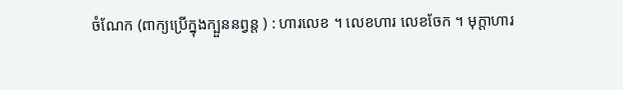ចំណែក (ពាក្យប្រើក្នុងក្បួននព្វន្ត ) : ហារលេខ ។ លេខហារ លេខចែក ។ មុក្ដាហារ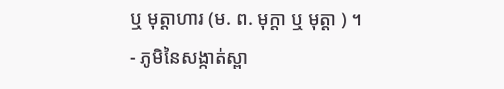ឬ មុត្តាហារ (ម. ព. មុក្ដា ឬ មុត្តា ) ។
- ភូមិនៃសង្កាត់ស្ពា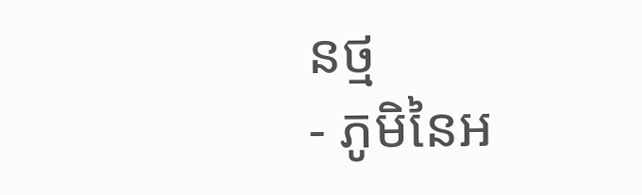នថ្ម
- ភូមិនៃអ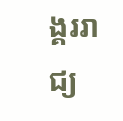ង្គររាជ្យ